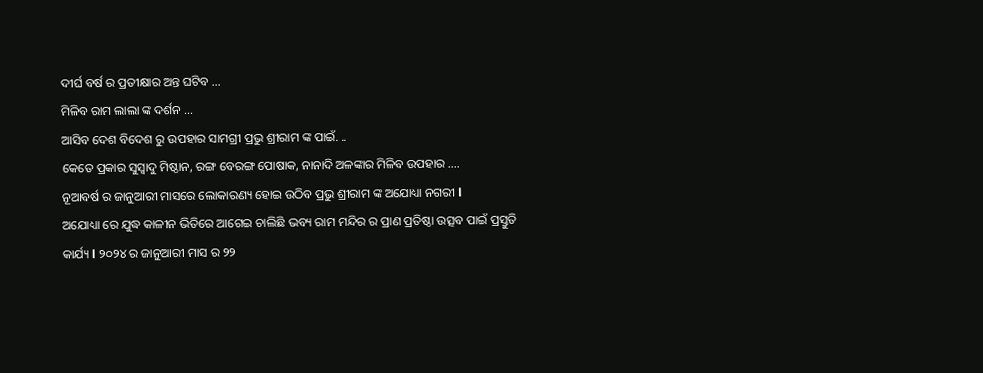ଦୀର୍ଘ ବର୍ଷ ର ପ୍ରତୀକ୍ଷାର ଅନ୍ତ ଘଟିବ …
ମିଳିବ ରାମ ଲାଲା ଙ୍କ ଦର୍ଶନ …
ଆସିବ ଦେଶ ବିଦେଶ ରୁ ଉପହାର ସାମଗ୍ରୀ ପ୍ରଭୁ ଶ୍ରୀରାମ ଙ୍କ ପାଇଁ. ..
କେତେ ପ୍ରକାର ସୁସ୍ୱାଦୁ ମିଷ୍ଠାନ, ରଙ୍ଗ ବେରଙ୍ଗ ପୋଷାକ, ନାନାଦି ଅଳଙ୍କାର ମିଳିବ ଉପହାର ….
ନୂଆବର୍ଷ ର ଜାନୁଆରୀ ମାସରେ ଲୋକାରଣ୍ୟ ହୋଇ ଉଠିବ ପ୍ରଭୁ ଶ୍ରୀରାମ ଙ୍କ ଅଯୋଧ୍ୟା ନଗରୀ l
ଅଯୋଧ୍ୟା ରେ ଯୁଦ୍ଧ କାଳୀନ ଭିତିରେ ଆଗେଇ ଚାଲିଛି ଭବ୍ୟ ରାମ ମନ୍ଦିର ର ପ୍ରାଣ ପ୍ରତିଷ୍ଠା ଉତ୍ସବ ପାଇଁ ପ୍ରସ୍ତୁତି କାର୍ଯ୍ୟ l ୨୦୨୪ ର ଜାନୁଆରୀ ମାସ ର ୨୨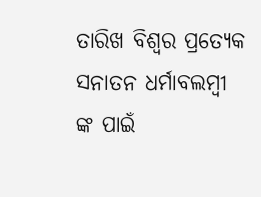ତାରିଖ ବିଶ୍ୱର ପ୍ରତ୍ୟେକ ସନାତନ ଧର୍ମାବଲମ୍ବୀ ଙ୍କ ପାଇଁ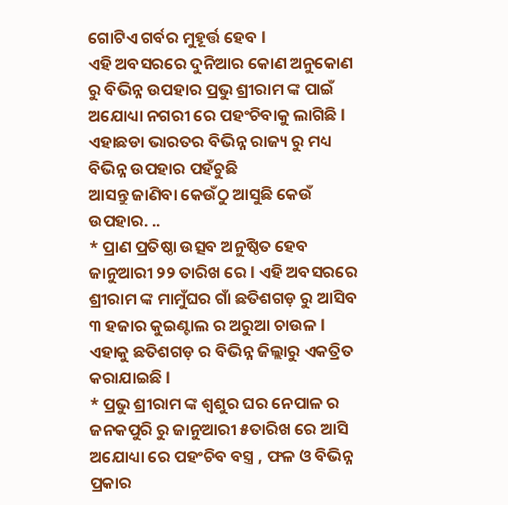ଗୋଟିଏ ଗର୍ବର ମୁହୂର୍ତ୍ତ ହେବ l
ଏହି ଅବସରରେ ଦୁନିଆର କୋଣ ଅନୁକୋଣ ରୁ ବିଭିନ୍ନ ଉପହାର ପ୍ରଭୁ ଶ୍ରୀରାମ ଙ୍କ ପାଇଁ ଅଯୋଧ୍ୟା ନଗରୀ ରେ ପହଂଚିବାକୁ ଲାଗିଛି l ଏହାଛଡା ଭାରତର ବିଭିନ୍ନ ରାଜ୍ୟ ରୁ ମଧ୍ୟ ବିଭିନ୍ନ ଉପହାର ପହଁଚୁଛି
ଆସନ୍ତୁ ଜାଣିବା କେଉଁଠୁ ଆସୁଛି କେଉଁ ଉପହାର. ..
* ପ୍ରାଣ ପ୍ରତିଷ୍ଠା ଉତ୍ସବ ଅନୁଷ୍ଠିତ ହେବ ଜାନୁଆରୀ ୨୨ ତାରିଖ ରେ l ଏହି ଅବସରରେ ଶ୍ରୀରାମ ଙ୍କ ମାମୁଁଘର ଗାଁ ଛତିଶଗଡ଼ ରୁ ଆସିବ ୩ ହଜାର କୁଇଣ୍ଟାଲ ର ଅରୁଆ ଚାଉଳ l ଏହାକୁ ଛତିଶଗଡ଼ ର ବିଭିନ୍ନ ଜିଲ୍ଲାରୁ ଏକତ୍ରିତ କରାଯାଇଛି l
* ପ୍ରଭୁ ଶ୍ରୀରାମ ଙ୍କ ଶ୍ୱଶୁର ଘର ନେପାଳ ର ଜନକପୁରି ରୁ ଜାନୁଆରୀ ୫ତାରିଖ ରେ ଆସି ଅଯୋଧ୍ୟା ରେ ପହଂଚିବ ବସ୍ତ୍ର , ଫଳ ଓ ବିଭିନ୍ନ ପ୍ରକାର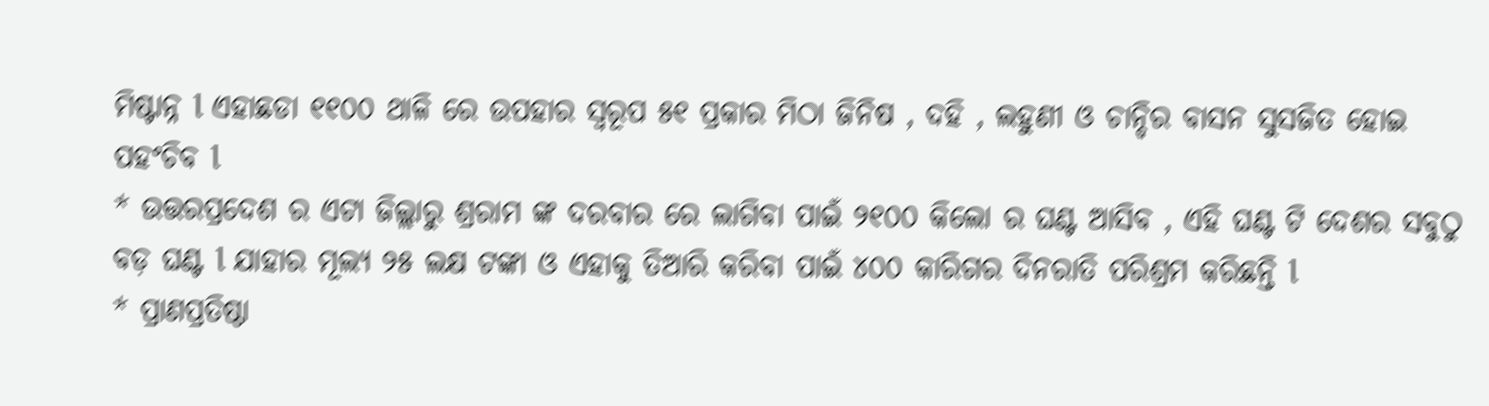ମିଷ୍ଟାନ୍ନ l ଏହାଛଡା ୧୧୦୦ ଥାଳି ରେ ଉପହାର ସ୍ୱରୂପ ୫୧ ପ୍ରକାର ମିଠା ଜିନିଷ , ଦହି , ଲହୁଣୀ ଓ ଚାନ୍ଦିର ବାସନ ସୁସଜିତ ହୋଇ ପହଂଚିବ l
* ଉତ୍ତରପ୍ରଦେଶ ର ଏଟା ଜିଲ୍ଲାରୁ ଶ୍ରରାମ ଙ୍କ ଦରବାର ରେ ଲାଗିବା ପାଇଁ ୨୧୦୦ କିଲୋ ର ଘଣ୍ଟ ଆସିବ , ଏହି ଘଣ୍ଟ ଟି ଦେଶର ସବୁଠୁ ବଡ଼ ଘଣ୍ଟ l ଯାହାର ମୂଲ୍ୟ ୨୫ ଲକ୍ଷ ଟଙ୍କା ଓ ଏହାକୁ ତିଆରି କରିବା ପାଇଁ ୪୦୦ କାରିଗର ଦିନରାତି ପରିଶ୍ରମ କରିଛନ୍ତି l
* ପ୍ରାଣପ୍ରତିଷ୍ଠା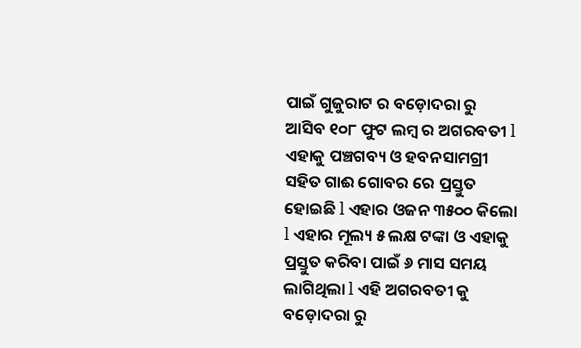ପାଇଁ ଗୁଜୁରାଟ ର ବଡ଼ୋଦରା ରୁ ଆସିବ ୧୦୮ ଫୁଟ ଲମ୍ବ ର ଅଗରବତୀ l ଏହାକୁ ପଞ୍ଚଗବ୍ୟ ଓ ହବନସାମଗ୍ରୀ ସହିତ ଗାଈ ଗୋବର ରେ ପ୍ରସ୍ତୁତ ହୋଇଛି l ଏହାର ଓଜନ ୩୫୦୦ କିଲୋ l ଏହାର ମୂଲ୍ୟ ୫ ଲକ୍ଷ ଟଙ୍କା ଓ ଏହାକୁ ପ୍ରସ୍ତୁତ କରିବା ପାଇଁ ୬ ମାସ ସମୟ ଲାଗିଥିଲା l ଏହି ଅଗରବତୀ କୁ ବଡ଼ୋଦରା ରୁ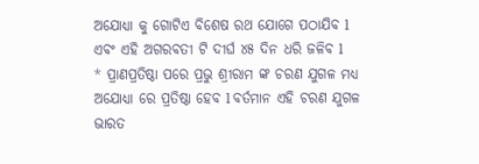ଅଯୋଧ୍ୟା କୁ ଗୋଟିଏ ବିଶେଷ ରଥ ଯୋଗେ ପଠାଯିବ l ଏବଂ ଏହି ଅଗରବତୀ ଟି ଦୀର୍ଘ ୪୫ ଦିନ ଧରି ଜଳିବ l
* ପ୍ରାଣପ୍ରତିଷ୍ଠା ପରେ ପ୍ରଭୁ ଶ୍ରୀରାମ ଙ୍କ ଚରଣ ଯୁଗଳ ମଧ୍ୟ ଅଯୋଧ୍ୟା ରେ ପ୍ରତିଷ୍ଠା ହେବ l ବର୍ତମାନ ଏହି ଚରଣ ଯୁଗଳ ଭାରତ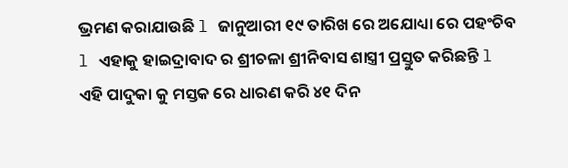ଭ୍ରମଣ କରାଯାଉଛି l ଜାନୁଆରୀ ୧୯ ତାରିଖ ରେ ଅଯୋଧ୍ୟା ରେ ପହଂଚିବ l ଏହାକୁ ହାଇଦ୍ରାବାଦ ର ଶ୍ରୀଚଳା ଶ୍ରୀନିବାସ ଶାସ୍ତ୍ରୀ ପ୍ରସ୍ତୁତ କରିଛନ୍ତି l ଏହି ପାଦୁକା କୁ ମସ୍ତକ ରେ ଧାରଣ କରି ୪୧ ଦିନ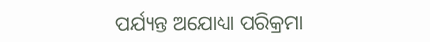ପର୍ଯ୍ୟନ୍ତ ଅଯୋଧ୍ୟା ପରିକ୍ରମା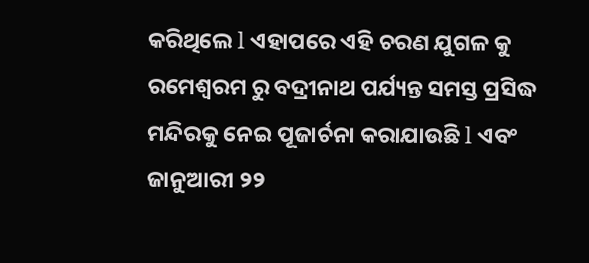କରିଥିଲେ l ଏହାପରେ ଏହି ଚରଣ ଯୁଗଳ କୁ ରମେଶ୍ୱରମ ରୁ ବଦ୍ରୀନାଥ ପର୍ଯ୍ୟନ୍ତ ସମସ୍ତ ପ୍ରସିଦ୍ଧ ମନ୍ଦିରକୁ ନେଇ ପୂଜାର୍ଚନା କରାଯାଉଛି l ଏବଂ ଜାନୁଆରୀ ୨୨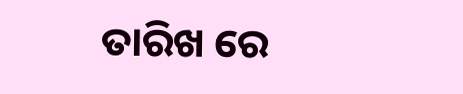ତାରିଖ ରେ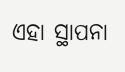ଏହା ସ୍ଥାପନା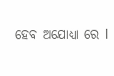ହେବ ଅଯୋଧ୍ୟା ରେ l